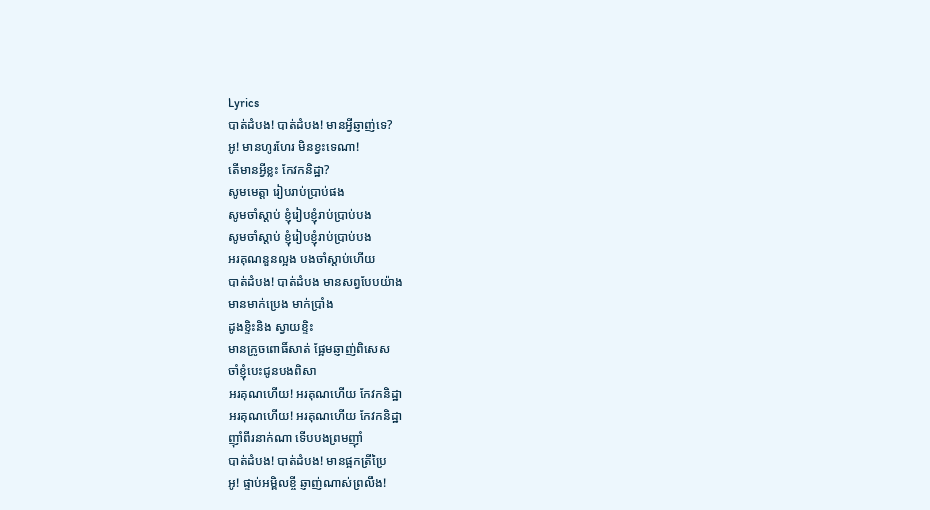Lyrics
បាត់ដំបង! បាត់ដំបង! មានអ្វីឆ្ញាញ់ទេ?
អូ! មានហូរហែរ មិនខ្វះទេណា!
តើមានអ្វីខ្លះ កែវកនិដ្ឋា?
សូមមេត្តា រៀបរាប់ប្រាប់ផង
សូមចាំស្តាប់ ខ្ញុំរៀបខ្ញុំរាប់ប្រាប់បង
សូមចាំស្តាប់ ខ្ញុំរៀបខ្ញុំរាប់ប្រាប់បង
អរគុណនួនល្អង បងចាំស្តាប់ហើយ
បាត់ដំបង! បាត់ដំបង មានសព្វបែបយ៉ាង
មានមាក់ប្រេង មាក់ប្រាំង
ដូងខ្ទិះនិង ស្វាយខ្ទិះ
មានក្រូចពោធិ៍សាត់ ផ្អែមឆ្ញាញ់ពិសេស
ចាំខ្ញុំបេះជូនបងពិសា
អរគុណហើយ! អរគុណហើយ កែវកនិដ្ឋា
អរគុណហើយ! អរគុណហើយ កែវកនិដ្ឋា
ញ៉ាំពីរនាក់ណា ទើបបងព្រមញ៉ាំ
បាត់ដំបង! បាត់ដំបង! មានផ្អកត្រីប្រៃ
អូ! ផ្ទាប់អម្ពិលខ្ចី ឆ្ញាញ់ណាស់ព្រលឹង!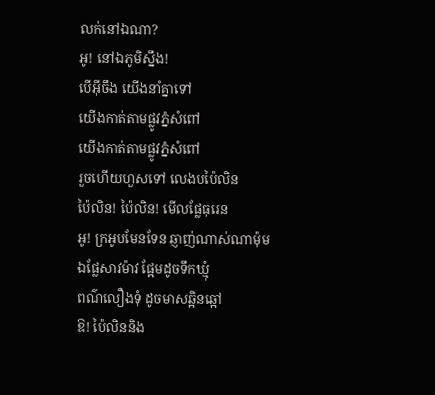លក់នៅឯណា?
អូ! នៅឯភូមិស្នឹង!
បើអ៊ីចឹង យើងនាំគ្នាទៅ
យើងកាត់តាមផ្លូវភ្នំសំពៅ
យើងកាត់តាមផ្លូវភ្នំសំពៅ
រួចហើយហួសទៅ លេងបប៉ៃលិន
ប៉ៃលិន! ប៉ៃលិន! មើលផ្លែធុរេន
អូ! ក្រអូបមែនទែន ឆ្ញាញ់ណាស់ណាម៉ុម
ឯផ្លែសាវម៉ាវ ផ្អែមដូចទឹកឃ្មុំ
ពណ៌លឿងទុំ ដូចមាសឆ្អិនឆ្អៅ
ឱ! ប៉ៃលិននិង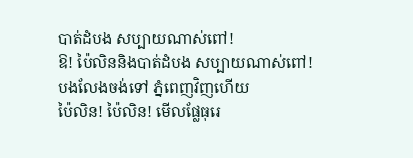បាត់ដំបង សប្បាយណាស់ពៅ!
ឱ! ប៉ៃលិននិងបាត់ដំបង សប្បាយណាស់ពៅ!
បងលែងចង់ទៅ ភ្នំពេញវិញហើយ
ប៉ៃលិន! ប៉ៃលិន! មើលផ្លែធុរេ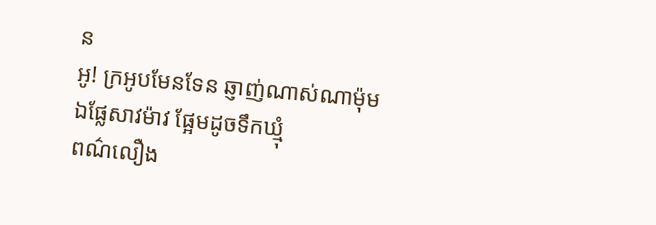ន
អូ! ក្រអូបមែនទែន ឆ្ញាញ់ណាស់ណាម៉ុម
ឯផ្លែសាវម៉ាវ ផ្អែមដូចទឹកឃ្មុំ
ពណ៌លឿង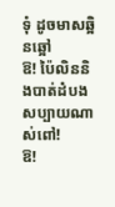ទុំ ដូចមាសឆ្អិនឆ្អៅ
ឱ! ប៉ៃលិននិងបាត់ដំបង សប្បាយណាស់ពៅ!
ឱ!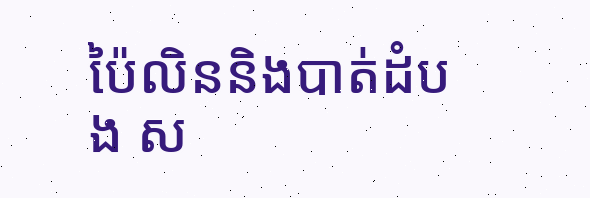ប៉ៃលិននិងបាត់ដំបង ស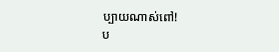ប្បាយណាស់ពៅ!
ប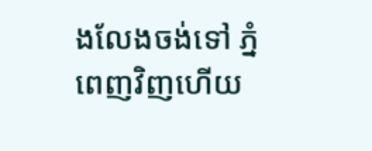ងលែងចង់ទៅ ភ្នំពេញវិញហើយ